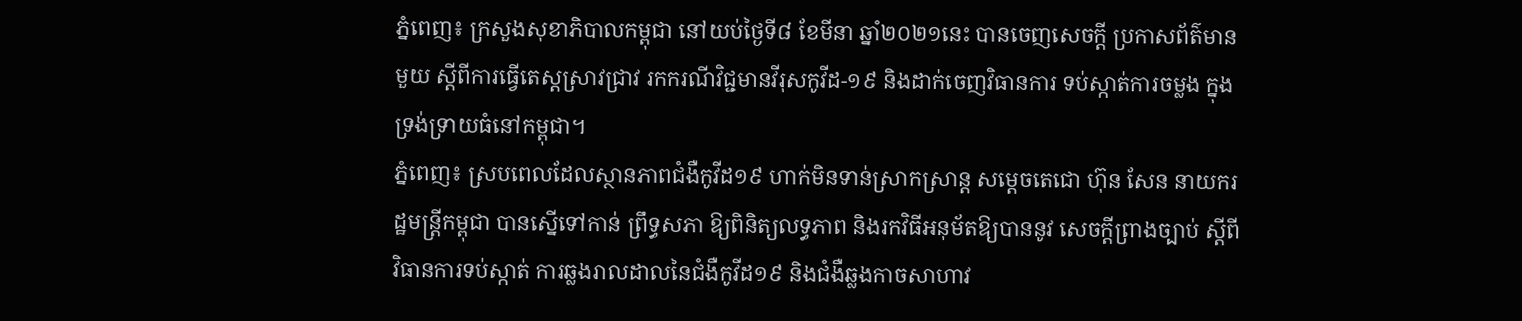ភ្នំពេញ៖ ក្រសួងសុខាភិបាលកម្ពុជា នៅយប់ថ្ងៃទី៨ ខែមីនា ឆ្នាំ២០២១នេះ បានចេញសេចក្ដី ប្រកាសព័ត៌មានមួយ ស្តីពីការធ្វេីតេស្តស្រាវជ្រាវ រកករណីវិជ្ជមានវីរុសកូវីដ-១៩ និងដាក់ចេញវិធានការ ទប់ស្កាត់ការចម្លង ក្នុងទ្រង់ទ្រាយធំនៅកម្ពុជា។
ភ្នំពេញ៖ ស្របពេលដែលស្ថានភាពជំងឺកូវីដ១៩ ហាក់មិនទាន់ស្រាកស្រាន្ត សម្តេចតេជោ ហ៊ុន សែន នាយករដ្ឋមន្ត្រីកម្ពុជា បានស្នើទៅកាន់ ព្រឹទ្ធសភា ឱ្យពិនិត្យលទ្ធភាព និងរកវិធីអនុម័តឱ្យបាននូវ សេចក្តីព្រាងច្បាប់ ស្តីពីវិធានការទប់ស្កាត់ ការឆ្លងរាលដាលនៃជំងឺកូវីដ១៩ និងជំងឺឆ្លងកាចសាហាវ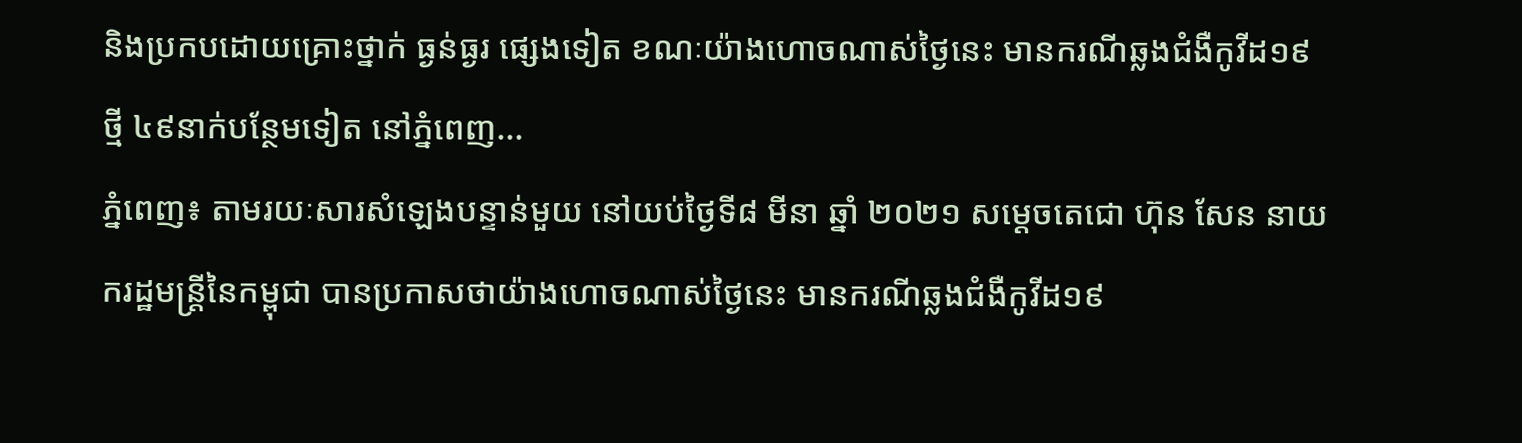និងប្រកបដោយគ្រោះថ្នាក់ ធ្ងន់ធ្ងរ ផ្សេងទៀត ខណៈយ៉ាងហោចណាស់ថ្ងៃនេះ មានករណីឆ្លងជំងឺកូវីដ១៩ថ្មី ៤៩នាក់បន្ថែមទៀត នៅភ្នំពេញ...
ភ្នំពេញ៖ តាមរយៈសារសំឡេងបន្ទាន់មួយ នៅយប់ថ្ងៃទី៨ មីនា ឆ្នាំ ២០២១ សម្ដេចតេជោ ហ៊ុន សែន នាយករដ្ឋមន្រ្តីនៃកម្ពុជា បានប្រកាសថាយ៉ាងហោចណាស់ថ្ងៃនេះ មានករណីឆ្លងជំងឺកូវីដ១៩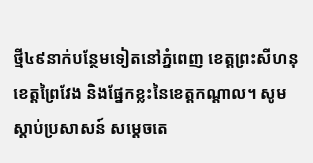ថ្មី៤៩នាក់បន្ថែមទៀតនៅភ្នំពេញ ខេត្តព្រះសីហនុ ខេត្តព្រៃវែង និងផ្នែកខ្លះនៃខេត្តកណ្តាល។ សូមស្ដាប់ប្រសាសន៍ សម្ដេចតេ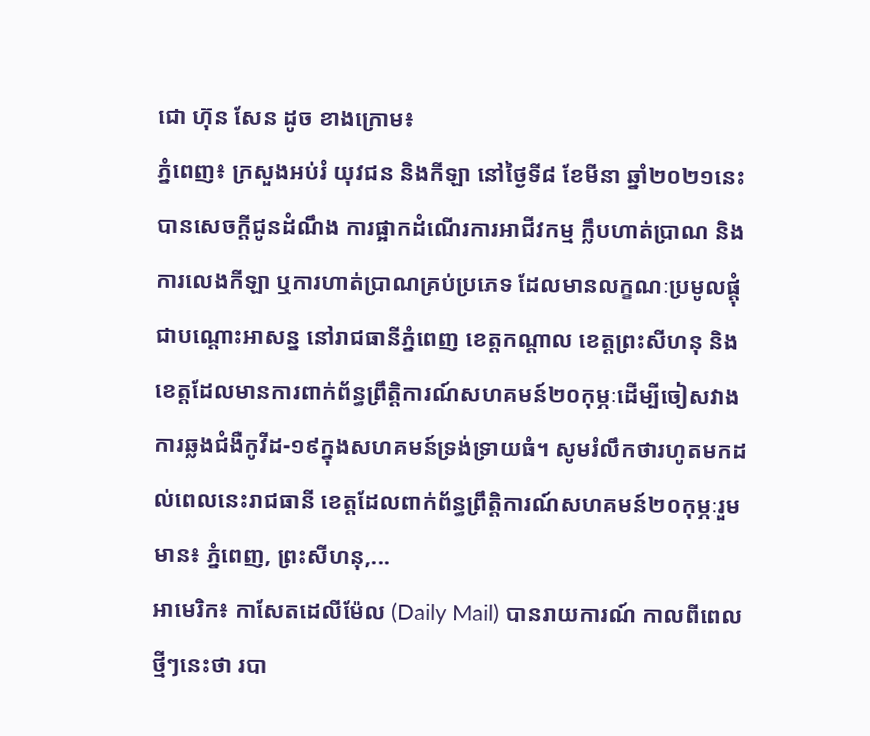ជោ ហ៊ុន សែន ដូច ខាងក្រោម៖
ភ្នំពេញ៖ ក្រសួងអប់រំ យុវជន និងកីឡា នៅថ្ងៃទី៨ ខែមីនា ឆ្នាំ២០២១នេះ បានសេចក្ដីជូនដំណឹង ការផ្អាកដំណើរការអាជីវកម្ម ក្លឹបហាត់ប្រាណ និងការលេងកីឡា ឬការហាត់ប្រាណគ្រប់ប្រភេទ ដែលមានលក្ខណៈប្រមូលផ្តុំ ជាបណ្តោះអាសន្ន នៅរាជធានីភ្នំពេញ ខេត្តកណ្តាល ខេត្តព្រះសីហនុ និងខេត្តដែលមានការពាក់ព័ន្ធព្រឹត្តិការណ៍សហគមន៍២០កុម្ភៈដើម្បីចៀសវាងការឆ្លងជំងឺកូវីដ-១៩ក្នុងសហគមន៍ទ្រង់ទ្រាយធំ។ សូមរំលឹកថារហូតមកដល់ពេលនេះរាជធានី ខេត្តដែលពាក់ព័ន្ធព្រឹត្តិការណ៍សហគមន៍២០កុម្ភៈរួមមាន៖ ភ្នំពេញ, ព្រះសីហនុ,...
អាមេរិក៖ កាសែតដេលីម៉ែល (Daily Mail) បានរាយការណ៍ កាលពីពេលថ្មីៗនេះថា របា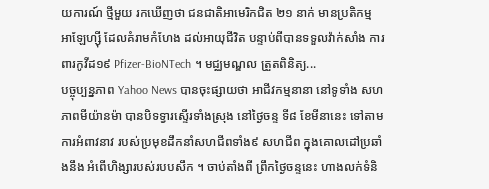យការណ៍ ថ្មីមួយ រកឃើញថា ជនជាតិអាមេរិកជិត ២១ នាក់ មានប្រតិកម្ម អាឡែហ្ស៊ី ដែលគំរាមកំហែង ដល់អាយុជីវិត បន្ទាប់ពីបានទទួលវ៉ាក់សាំង ការពារកូវីដ១៩ Pfizer-BioNTech ។ មជ្ឈមណ្ឌល ត្រួតពិនិត្យ...
បច្ចុប្បន្នភាព Yahoo News បានចុះផ្សាយថា អាជីវកម្មនានា នៅទូទាំង សហភាពមីយ៉ានម៉ា បានបិទទ្វារស្ទើរទាំងស្រុង នៅថ្ងៃចន្ទ ទី៨ ខែមីនានេះ ទៅតាមការអំពាវនាវ របស់ប្រមុខដឹកនាំសហជីពទាំង៩ សហជីព ក្នុងគោលដៅប្រឆាំងនឹង អំពើហិង្សារបស់របបសឹក ។ ចាប់តាំងពី ព្រឹកថ្ងៃចន្ទនេះ ហាងលក់ទំនិ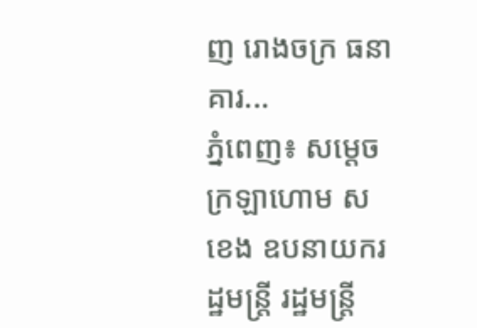ញ រោងចក្រ ធនាគារ...
ភ្នំពេញ៖ សម្ដេចក្រឡាហោម ស ខេង ឧបនាយករដ្ឋមន្រ្តី រដ្ឋមន្រ្តី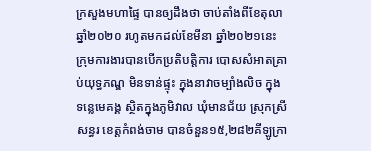ក្រសួងមហាផ្ទៃ បានឲ្យដឹងថា ចាប់តាំងពីខែតុលា ឆ្នាំ២០២០ រហូតមកដល់ខែមីនា ឆ្នាំ២០២១នេះ ក្រុមការងារបានបើកប្រតិបត្តិការ បោសសំអាតគ្រាប់យុទ្ធភណ្ឌ មិនទាន់ផ្ទុះ ក្នុងនាវាចម្បាំងលិច ក្នុងទន្លេមេគង្គ ស្ថិតក្នុងភូមិវាល ឃុំមានជ័យ ស្រុកស្រីសន្ធរ ខេត្តកំពង់ចាម បានចំនួន១៥,២៨២គីឡូក្រា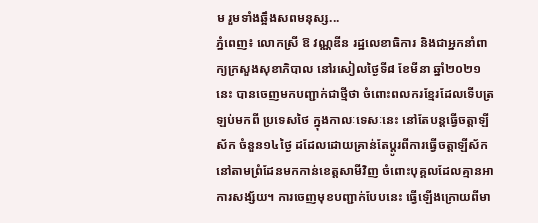ម រួមទាំងឆ្អឹងសពមនុស្ស...
ភ្នំពេញ៖ លោកស្រី ឱ វណ្ណឌីន រដ្ឋលេខាធិការ និងជាអ្នកនាំពាក្យក្រសួងសុខាភិបាល នៅរសៀលថ្ងៃទី៨ ខែមីនា ឆ្នាំ២០២១នេះ បានចេញមកបញ្ជាក់ជាថ្មីថា ចំពោះពលករខ្មែរដែលទើបត្រឡប់មកពី ប្រទេសថៃ ក្នុងកាលៈទេសៈនេះ នៅតែបន្តធ្វើចត្តាឡីស័ក ចំនួន១៤ថ្ងៃ ដដែលដោយគ្រាន់តែប្ដូរពីការធ្វើចត្តាឡីស័ក នៅតាមព្រំដែនមកកាន់ខេត្តសាមីវិញ ចំពោះបុគ្គលដែលគ្មានអាការសង្ស័យ។ ការចេញមុខបញ្ជាក់បែបនេះ ធ្វើឡើងក្រោយពីមា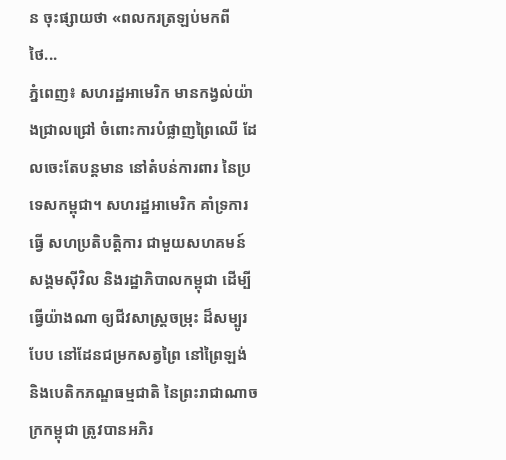ន ចុះផ្សាយថា «ពលករត្រឡប់មកពីថៃ...
ភ្នំពេញ៖ សហរដ្ឋអាមេរិក មានកង្វល់យ៉ាងជ្រាលជ្រៅ ចំពោះការបំផ្លាញព្រៃឈើ ដែលចេះតែបន្តមាន នៅតំបន់ការពារ នៃប្រទេសកម្ពុជា។ សហរដ្ឋអាមេរិក គាំទ្រការធ្វើ សហប្រតិបត្តិការ ជាមួយសហគមន៍ សង្គមស៊ីវិល និងរដ្ឋាភិបាលកម្ពុជា ដើម្បីធ្វើយ៉ាងណា ឲ្យជីវសាស្រ្តចម្រុះ ដ៏សម្បូរបែប នៅដែនជម្រកសត្វព្រៃ នៅព្រៃឡង់ និងបេតិកភណ្ឌធម្មជាតិ នៃព្រះរាជាណាចក្រកម្ពុជា ត្រូវបានអភិរ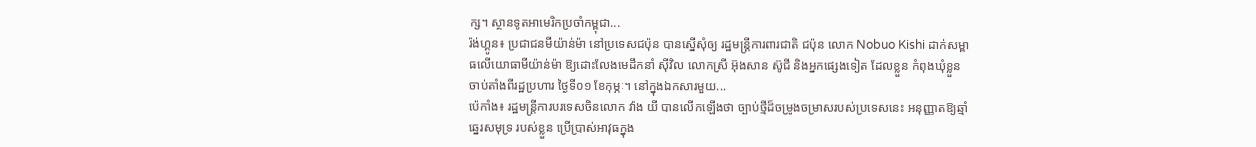ក្ស។ ស្ថានទូតអាមេរិកប្រចាំកម្ពុជា...
រ៉ង់ហ្គូន៖ ប្រជាជនមីយ៉ាន់ម៉ា នៅប្រទេសជប៉ុន បានស្នើសុំឲ្យ រដ្ឋមន្រ្តីការពារជាតិ ជប៉ុន លោក Nobuo Kishi ដាក់សម្ពាធលើយោធាមីយ៉ាន់ម៉ា ឱ្យដោះលែងមេដឹកនាំ ស៊ីវិល លោកស្រី អ៊ុងសាន ស៊ូជី និងអ្នកផ្សេងទៀត ដែលខ្លួន កំពុងឃុំខ្លួន ចាប់តាំងពីរដ្ឋប្រហារ ថ្ងៃទី០១ ខែកុម្ភៈ។ នៅក្នុងឯកសារមួយ...
ប៉េកាំង៖ រដ្ឋមន្រ្តីការបរទេសចិនលោក វ៉ាង យី បានលើកឡើងថា ច្បាប់ថ្មីដ៏ចម្រូងចម្រាសរបស់ប្រទេសនេះ អនុញ្ញាតឱ្យឆ្មាំឆ្នេរសមុទ្រ របស់ខ្លួន ប្រើប្រាស់អាវុធក្នុង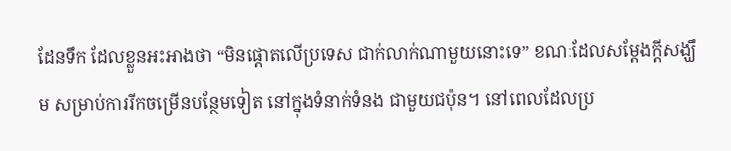ដែនទឹក ដែលខ្លួនអះអាងថា “មិនផ្តោតលើប្រទេស ជាក់លាក់ណាមួយនោះទេ” ខណៈដែលសម្តែងក្តីសង្ឃឹម សម្រាប់ការរីកចម្រើនបន្ថែមទៀត នៅក្នុងទំនាក់ទំនង ជាមួយជប៉ុន។ នៅពេលដែលប្រ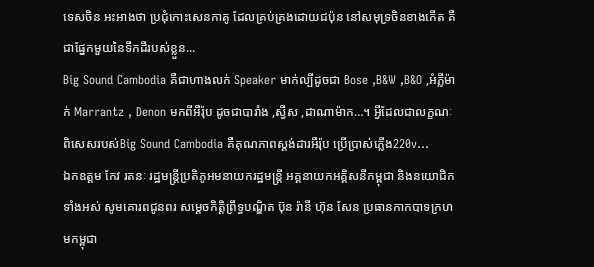ទេសចិន អះអាងថា ប្រជុំកោះសេនកាគូ ដែលគ្រប់គ្រងដោយជប៉ុន នៅសមុទ្រចិនខាងកើត គឺជាផ្នែកមួយនៃទឹកដីរបស់ខ្លួន...
Big Sound Cambodia គឺជាហាងលក់ Speaker មាក់ល្បីដូចជា Bose ,B&W ,B&O ,អំភ្លីម៉ាក់ Marrantz , Denon មកពីអឺរ៉ុប ដូចជាបារាំង ,ស្វីស ,ដាណាម៉ាក…។ អ្វីដែលជាលក្ខណៈពិសេសរបស់Big Sound Cambodia គឺគុណភាពស្ដង់ដារអឺរ៉ុប ប្រើប្រាស់ភ្លើង220v...
ឯកឧត្តម កែវ រតនៈ រដ្ឋមន្ត្រីប្រតិភូអមនាយករដ្ឋមន្ត្រី អគ្គនាយកអគ្គិសនីកម្ពុជា និងនយោជិកទាំងអស់ សូមគោរពជូនពរ សម្តេចកិត្តិព្រឹទ្ធបណ្ឌិត ប៊ុន រ៉ានី ហ៊ុន សែន ប្រធានកាកបាទក្រហមកម្ពុជា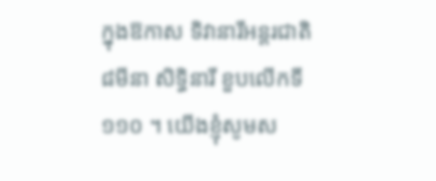ក្នុងឱកាស ទិវានារីអន្តរជាតិ ៨មីនា សិទ្ធិនារី ខួបលើកទី១១០ ។ យើងខ្ញុំសូមស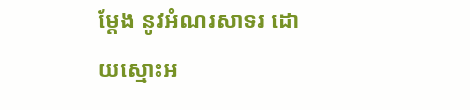ម្តែង នូវអំណរសាទរ ដោយស្មោះអ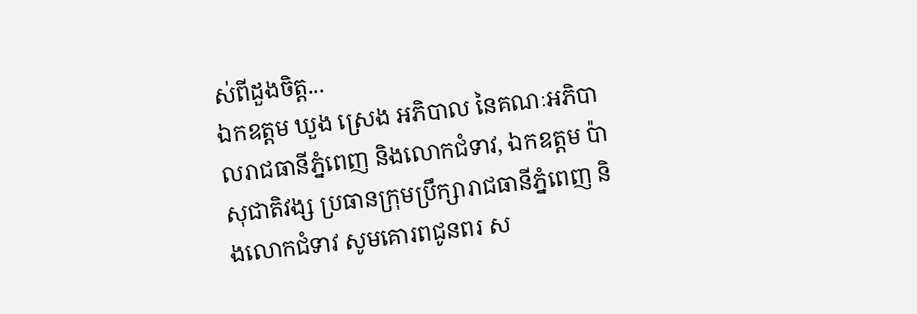ស់ពីដួងចិត្ត...
ឯកឧត្តម ឃួង ស្រេង អភិបាល នៃគណៈអភិបាលរាជធានីភ្នំពេញ និងលោកជំទាវ, ឯកឧត្តម ប៉ា សុជាតិវង្ស ប្រធានក្រុមប្រឹក្សារាជធានីភ្នំពេញ និងលោកជំទាវ សូមគោរពជូនពរ ស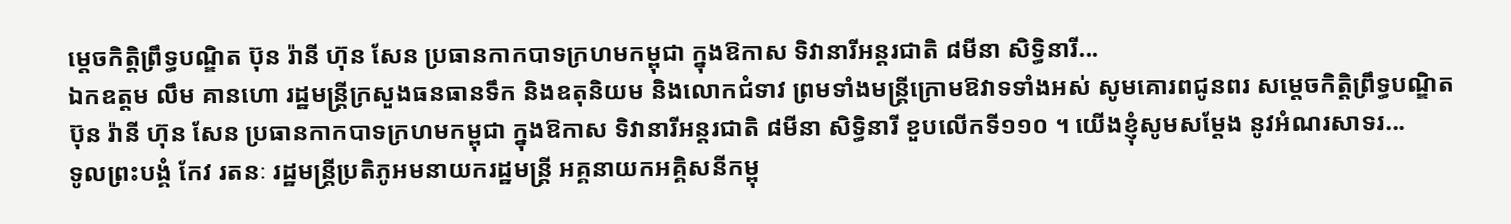ម្តេចកិត្តិព្រឹទ្ធបណ្ឌិត ប៊ុន រ៉ានី ហ៊ុន សែន ប្រធានកាកបាទក្រហមកម្ពុជា ក្នុងឱកាស ទិវានារីអន្តរជាតិ ៨មីនា សិទ្ធិនារី...
ឯកឧត្តម លឹម គានហោ រដ្ឋមន្ត្រីក្រសួងធនធានទឹក និងឧតុនិយម និងលោកជំទាវ ព្រមទាំងមន្ត្រីក្រោមឱវាទទាំងអស់ សូមគោរពជូនពរ សម្តេចកិត្តិព្រឹទ្ធបណ្ឌិត ប៊ុន រ៉ានី ហ៊ុន សែន ប្រធានកាកបាទក្រហមកម្ពុជា ក្នុងឱកាស ទិវានារីអន្តរជាតិ ៨មីនា សិទ្ធិនារី ខួបលើកទី១១០ ។ យើងខ្ញុំសូមសម្តែង នូវអំណរសាទរ...
ទូលព្រះបង្គំ កែវ រតនៈ រដ្ឋមន្ត្រីប្រតិភូអមនាយករដ្ឋមន្ត្រី អគ្គនាយកអគ្គិសនីកម្ពុ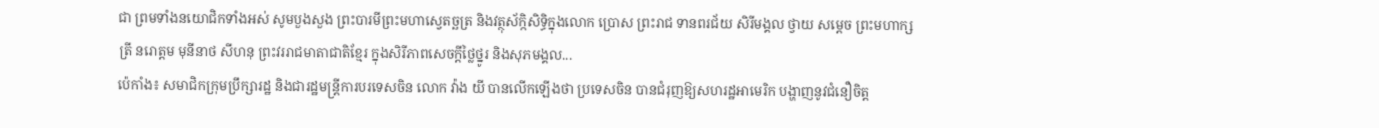ជា ព្រមទាំងនយោជិកទាំងអស់ សូមបួងសួង ព្រះបារមីព្រះមហាស្វេតច្ឆត្រ និងវត្ថុស័ក្កិសិទ្ធិក្នុងលោក ប្រោស ព្រះរាជ ទានពរជ័យ សិរីមង្គល ថ្វាយ សម្តេច ព្រះមហាក្សត្រី នរោត្តម មុនីនាថ សីហនុ ព្រះវររាជមាតាជាតិខ្មែរ ក្នុងសិរីភាពសេចក្តីថ្លៃថ្នូរ និងសុភមង្គល...
ប៉េកាំង៖ សមាជិកក្រុមប្រឹក្សារដ្ឋ និងជារដ្ឋមន្រ្តីការបរទេសចិន លោក វ៉ាង យី បានលើកឡើងថា ប្រទេសចិន បានជំរុញឱ្យសហរដ្ឋអាមេរិក បង្ហាញនូវជំនឿចិត្ត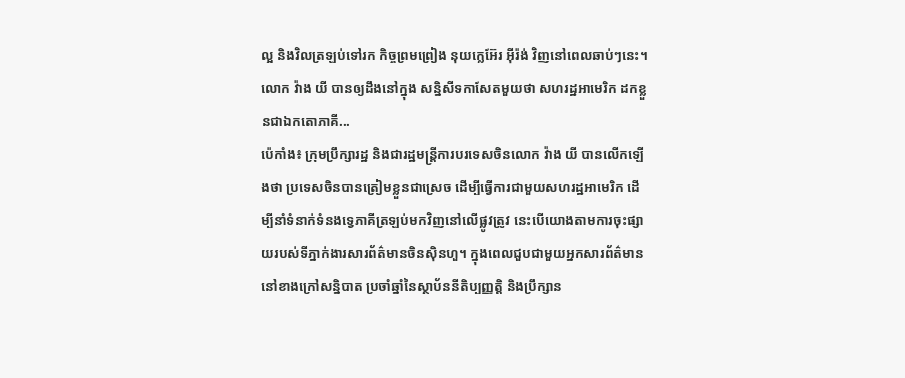ល្អ និងវិលត្រឡប់ទៅរក កិច្ចព្រមព្រៀង នុយក្លេអ៊ែរ អ៊ីរ៉ង់ វិញនៅពេលឆាប់ៗនេះ។ លោក វ៉ាង យី បានឲ្យដឹងនៅក្នុង សន្និសីទកាសែតមួយថា សហរដ្ឋអាមេរិក ដកខ្លួនជាឯកតោភាគី...
ប៉េកាំង៖ ក្រុមប្រឹក្សារដ្ឋ និងជារដ្ឋមន្រ្តីការបរទេសចិនលោក វ៉ាង យី បានលើកឡើងថា ប្រទេសចិនបានត្រៀមខ្លួនជាស្រេច ដើម្បីធ្វើការជាមួយសហរដ្ឋអាមេរិក ដើម្បីនាំទំនាក់ទំនងទ្វេភាគីត្រឡប់មកវិញនៅលើផ្លូវត្រូវ នេះបើយោងតាមការចុះផ្សាយរបស់ទីភ្នាក់ងារសារព័ត៌មានចិនស៊ិនហួ។ ក្នុងពេលជួបជាមួយអ្នកសារព័ត៌មាន នៅខាងក្រៅសន្និបាត ប្រចាំឆ្នាំនៃស្ថាប័ននីតិប្បញ្ញត្តិ និងប្រឹក្សាន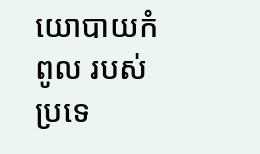យោបាយកំពូល របស់ប្រទេ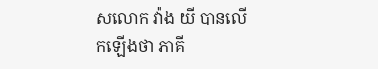សលោក វ៉ាង យី បានលើកឡើងថា ភាគី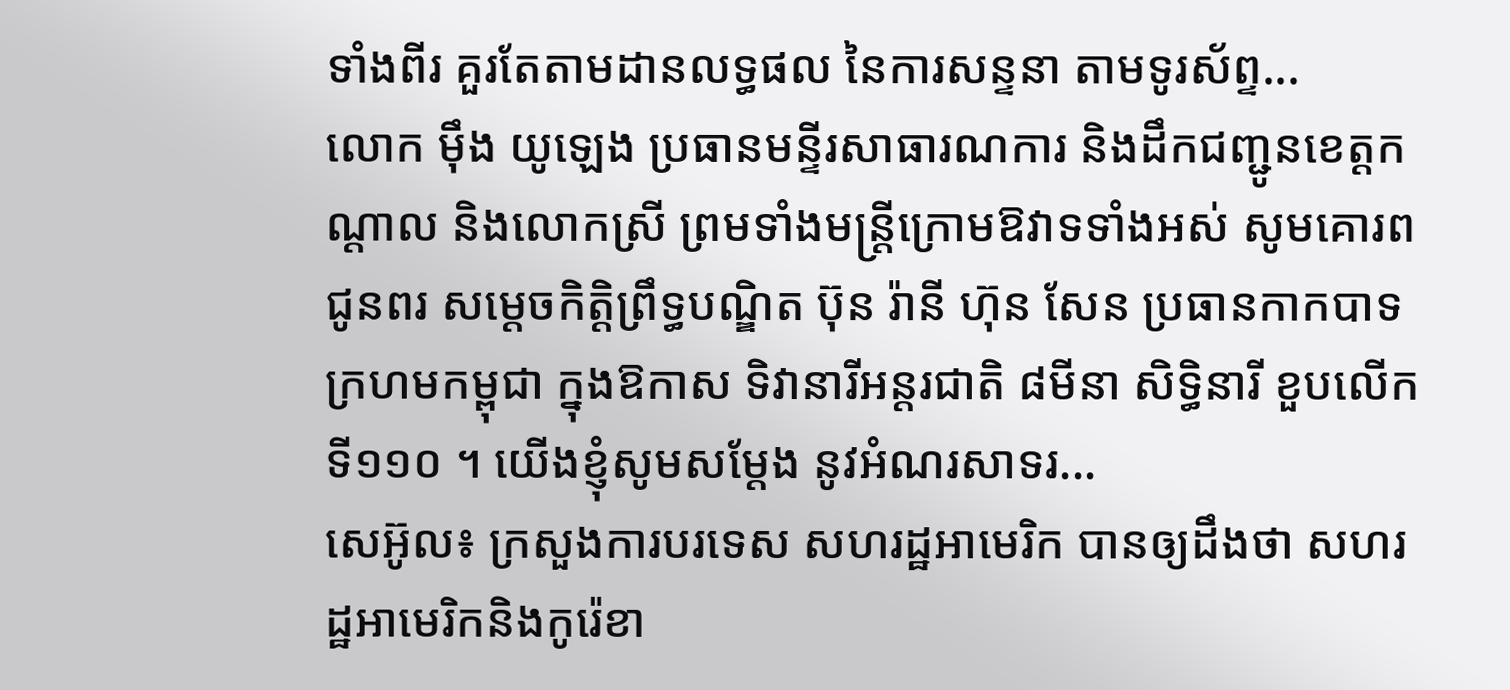ទាំងពីរ គួរតែតាមដានលទ្ធផល នៃការសន្ទនា តាមទូរស័ព្ទ...
លោក ម៉ឹង យូឡេង ប្រធានមន្ទីរសាធារណការ និងដឹកជញ្ជូនខេត្តកណ្តាល និងលោកស្រី ព្រមទាំងមន្ត្រីក្រោមឱវាទទាំងអស់ សូមគោរពជូនពរ សម្តេចកិត្តិព្រឹទ្ធបណ្ឌិត ប៊ុន រ៉ានី ហ៊ុន សែន ប្រធានកាកបាទក្រហមកម្ពុជា ក្នុងឱកាស ទិវានារីអន្តរជាតិ ៨មីនា សិទ្ធិនារី ខួបលើកទី១១០ ។ យើងខ្ញុំសូមសម្តែង នូវអំណរសាទរ...
សេអ៊ូល៖ ក្រសួងការបរទេស សហរដ្ឋអាមេរិក បានឲ្យដឹងថា សហរដ្ឋអាមេរិកនិងកូរ៉េខា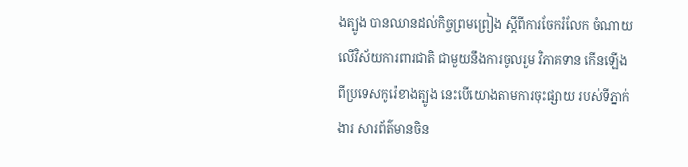ងត្បូង បានឈានដល់កិច្ចព្រមព្រៀង ស្តីពីការចែករំលែក ចំណាយលើវិស័យការពារជាតិ ជាមួយនឹងការចូលរួម វិភាគទាន កើនឡើងពីប្រទេសកូរ៉េខាងត្បូង នេះបើយោងតាមការចុះផ្សាយ របស់ទីភ្នាក់ងារ សារព័ត៌មានចិន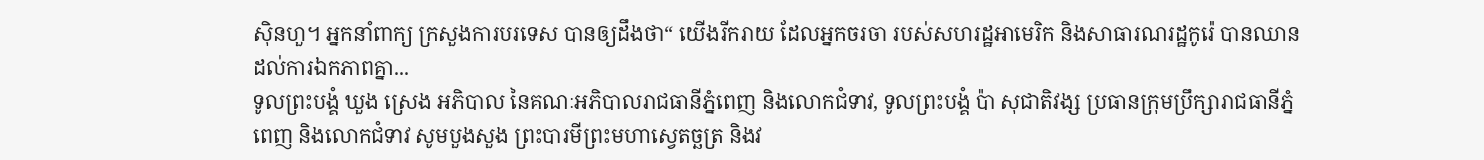ស៊ិនហួ។ អ្នកនាំពាក្យ ក្រសួងការបរទេស បានឲ្យដឹងថា“ យើងរីករាយ ដែលអ្នកចរចា របស់សហរដ្ឋអាមេរិក និងសាធារណរដ្ឋកូរ៉េ បានឈានដល់ការឯកភាពគ្នា...
ទូលព្រះបង្គំ ឃួង ស្រេង អភិបាល នៃគណៈអភិបាលរាជធានីភ្នំពេញ និងលោកជំទាវ, ទូលព្រះបង្គំ ប៉ា សុជាតិវង្ស ប្រធានក្រុមប្រឹក្សារាជធានីភ្នំពេញ និងលោកជំទាវ សូមបួងសួង ព្រះបារមីព្រះមហាស្វេតច្ឆត្រ និងវ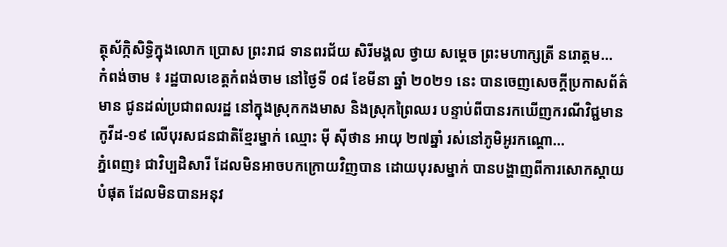ត្ថុស័ក្កិសិទ្ធិក្នុងលោក ប្រោស ព្រះរាជ ទានពរជ័យ សិរីមង្គល ថ្វាយ សម្តេច ព្រះមហាក្សត្រី នរោត្តម...
កំពង់ចាម ៖ រដ្ឋបាលខេត្តកំពង់ចាម នៅថ្ងៃទី ០៨ ខែមីនា ឆ្នាំ ២០២១ នេះ បានចេញសេចក្តីប្រកាសព័ត៌មាន ជូនដល់ប្រជាពលរដ្ឋ នៅក្នុងស្រុកកងមាស និងស្រុកព្រៃឈរ បន្ទាប់ពីបានរកឃើញករណីវិជ្ជមាន កូវីដ-១៩ លើបុរសជនជាតិខ្មែរម្នាក់ ឈ្មោះ ម៉ី ស៊ីថាន អាយុ ២៧ឆ្នាំ រស់នៅភូមិអូរកណ្តោ...
ភ្នំពេញ៖ ជាវិប្បដិសារី ដែលមិនអាចបកក្រោយវិញបាន ដោយបុរសម្នាក់ បានបង្ហាញពីការសោកស្តាយ បំផុត ដែលមិនបានអនុវ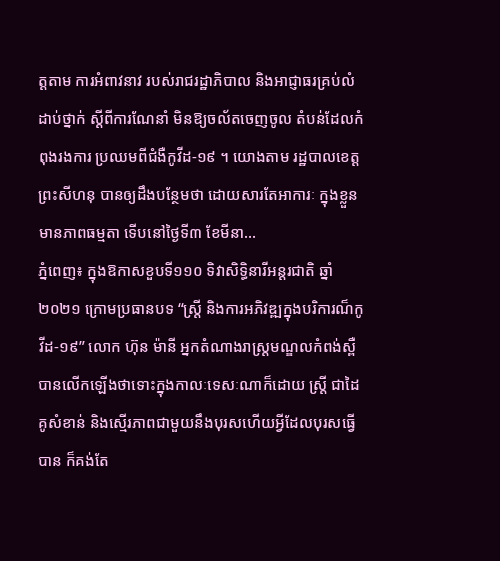ត្តតាម ការអំពាវនាវ របស់រាជរដ្ឋាភិបាល និងអាជ្ញាធរគ្រប់លំដាប់ថ្នាក់ ស្តីពីការណែនាំ មិនឱ្យចល័តចេញចូល តំបន់ដែលកំពុងរងការ ប្រឈមពីជំងឺកូវីដ-១៩ ។ យោងតាម រដ្ឋបាលខេត្តព្រះសីហនុ បានឲ្យដឹងបន្ថែមថា ដោយសារតែអាការៈ ក្នុងខ្លួនមានភាពធម្មតា ទើបនៅថ្ងៃទី៣ ខែមីនា...
ភ្នំពេញ៖ ក្នុងឱកាសខួបទី១១០ ទិវាសិទ្ធិនារីអន្តរជាតិ ឆ្នាំ២០២១ ក្រោមប្រធានបទ “ស្រ្តី និងការអភិវឌ្ឍក្នុងបរិការណ៏កូវីដ-១៩” លោក ហ៊ុន ម៉ានី អ្នកតំណាងរាស្រ្តមណ្ឌលកំពង់ស្ពឺបានលើកឡើងថាទោះក្នុងកាលៈទេសៈណាក៏ដោយ ស្រ្តី ជាដៃគូសំខាន់ និងស្មើរភាពជាមួយនឹងបុរសហើយអ្វីដែលបុរសធ្វើបាន ក៏គង់តែ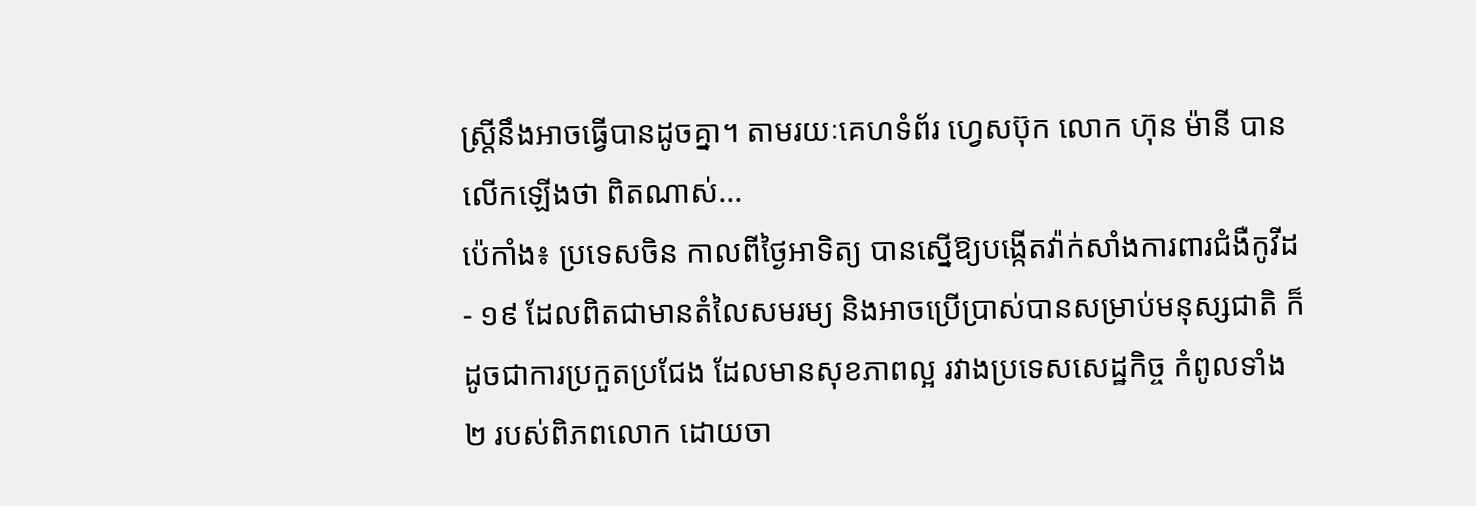ស្រ្តីនឹងអាចធ្វើបានដូចគ្នា។ តាមរយៈគេហទំព័រ ហ្វេសប៊ុក លោក ហ៊ុន ម៉ានី បានលើកឡើងថា ពិតណាស់...
ប៉េកាំង៖ ប្រទេសចិន កាលពីថ្ងៃអាទិត្យ បានស្នើឱ្យបង្កើតវ៉ាក់សាំងការពារជំងឺកូវីដ- ១៩ ដែលពិតជាមានតំលៃសមរម្យ និងអាចប្រើប្រាស់បានសម្រាប់មនុស្សជាតិ ក៏ដូចជាការប្រកួតប្រជែង ដែលមានសុខភាពល្អ រវាងប្រទេសសេដ្ឋកិច្ច កំពូលទាំង២ របស់ពិភពលោក ដោយចា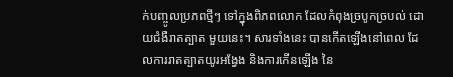ក់បញ្ចូលប្រភពថ្មីៗ ទៅក្នុងពិភពលោក ដែលកំពុងច្របូកច្របល់ ដោយជំងឺរាតត្បាត មួយនេះ។ សារទាំងនេះ បានកើតឡើងនៅពេល ដែលការរាតត្បាតយូរអង្វែង និងការកើនឡើង នៃ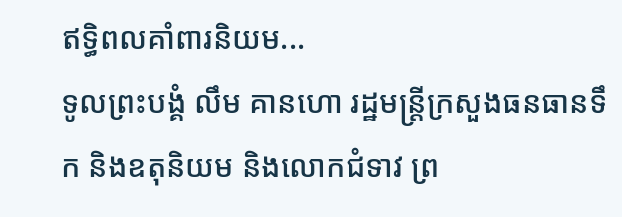ឥទ្ធិពលគាំពារនិយម...
ទូលព្រះបង្គំ លឹម គានហោ រដ្ឋមន្ត្រីក្រសួងធនធានទឹក និងឧតុនិយម និងលោកជំទាវ ព្រ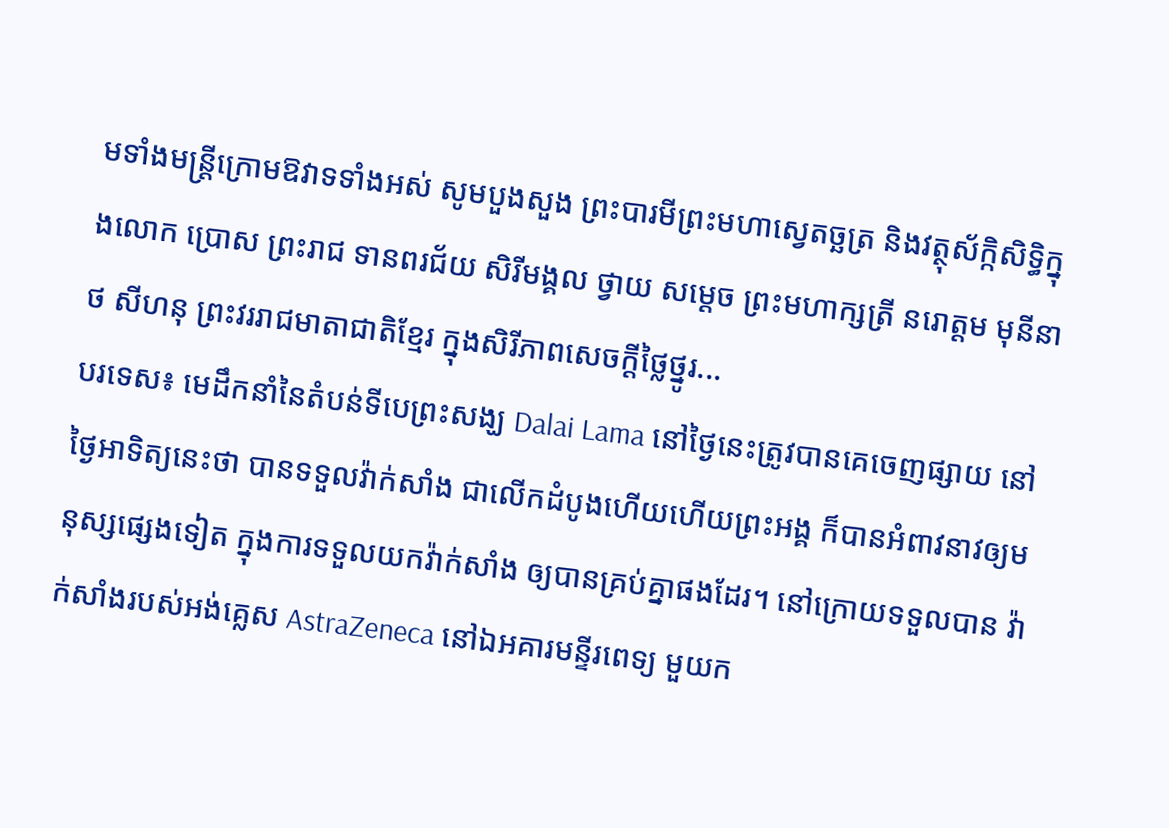មទាំងមន្ត្រីក្រោមឱវាទទាំងអស់ សូមបួងសួង ព្រះបារមីព្រះមហាស្វេតច្ឆត្រ និងវត្ថុស័ក្កិសិទ្ធិក្នុងលោក ប្រោស ព្រះរាជ ទានពរជ័យ សិរីមង្គល ថ្វាយ សម្តេច ព្រះមហាក្សត្រី នរោត្តម មុនីនាថ សីហនុ ព្រះវររាជមាតាជាតិខ្មែរ ក្នុងសិរីភាពសេចក្តីថ្លៃថ្នូរ...
បរទេស៖ មេដឹកនាំនៃតំបន់ទីបេព្រះសង្ឃ Dalai Lama នៅថ្ងៃនេះត្រូវបានគេចេញផ្សាយ នៅថ្ងៃអាទិត្យនេះថា បានទទួលវ៉ាក់សាំង ជាលើកដំបូងហើយហើយព្រះអង្គ ក៏បានអំពាវនាវឲ្យមនុស្សផ្សេងទៀត ក្នុងការទទួលយកវ៉ាក់សាំង ឲ្យបានគ្រប់គ្នាផងដែរ។ នៅក្រោយទទួលបាន វ៉ាក់សាំងរបស់អង់គ្លេស AstraZeneca នៅឯអគារមន្ទីរពេទ្យ មួយក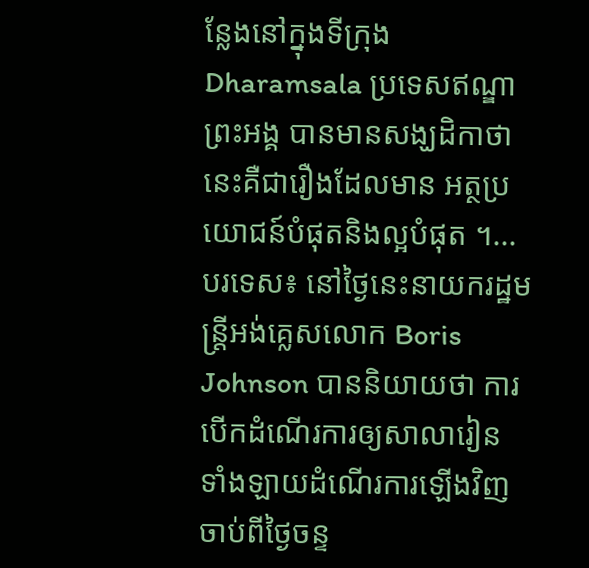ន្លែងនៅក្នុងទីក្រុង Dharamsala ប្រទេសឥណ្ឌាព្រះអង្គ បានមានសង្ឃដិកាថា នេះគឺជារឿងដែលមាន អត្ថប្រយោជន៍បំផុតនិងល្អបំផុត ។...
បរទេស៖ នៅថ្ងៃនេះនាយករដ្ឋមន្ត្រីអង់គ្លេសលោក Boris Johnson បាននិយាយថា ការបើកដំណើរការឲ្យសាលារៀន ទាំងឡាយដំណើរការឡើងវិញ ចាប់ពីថ្ងៃចន្ទ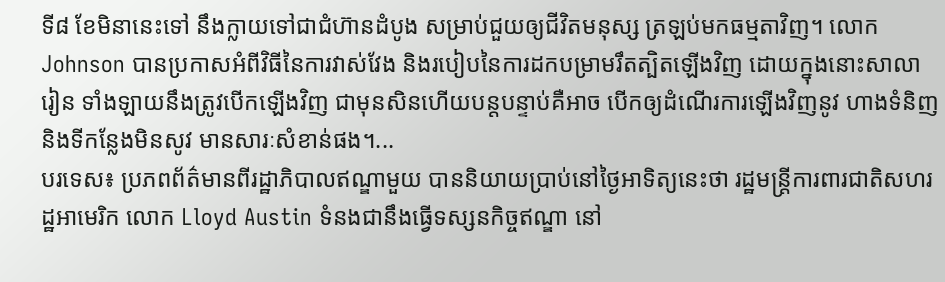ទី៨ ខែមិនានេះទៅ នឹងក្លាយទៅជាជំហ៊ានដំបូង សម្រាប់ជួយឲ្យជីវិតមនុស្ស ត្រឡប់មកធម្មតាវិញ។ លោក Johnson បានប្រកាសអំពីវិធីនៃការវាស់វែង និងរបៀបនៃការដកបម្រាមរឹតត្បិតឡើងវិញ ដោយក្នុងនោះសាលារៀន ទាំងឡាយនឹងត្រូវបើកឡើងវិញ ជាមុនសិនហើយបន្តបន្ទាប់គឺអាច បើកឲ្យដំណើរការឡើងវិញនូវ ហាងទំនិញនិងទីកន្លែងមិនសូវ មានសារៈសំខាន់ផង។...
បរទេស៖ ប្រភពព័ត៌មានពីរដ្ឋាភិបាលឥណ្ឌាមួយ បាននិយាយប្រាប់នៅថ្ងៃអាទិត្យនេះថា រដ្ឋមន្ត្រីការពារជាតិសហរដ្ឋអាមេរិក លោក Lloyd Austin ទំនងជានឹងធ្វើទស្សនកិច្ចឥណ្ឌា នៅ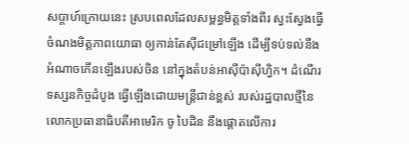សប្ដាហ៍ក្រោយនេះ ស្របពេលដែលសម្ពន្ធមិត្តទាំងពីរ ស្វះស្វែងធ្វើចំណងមិត្តភាពយោធា ឲ្យកាន់តែស៊ីជម្រៅឡើង ដើម្បីទប់ទល់នឹងអំណាចកើនឡើងរបស់ចិន នៅក្នុងតំបន់អាស៊ីប៉ាស៊ីហ្វិក។ ដំណើរទស្សនកិច្ចដំបូង ធ្វើឡើងដោយមន្ត្រីជាន់ខ្ពស់ របស់រដ្ឋបាលថ្មីនៃលោកប្រធានាធិបតីអាមេរិក ចូ បៃដិន នឹងផ្តោតលើការ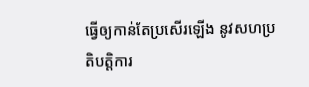ធ្វើឲ្យកាន់តែប្រសើរឡើង នូវសហប្រតិបត្តិការ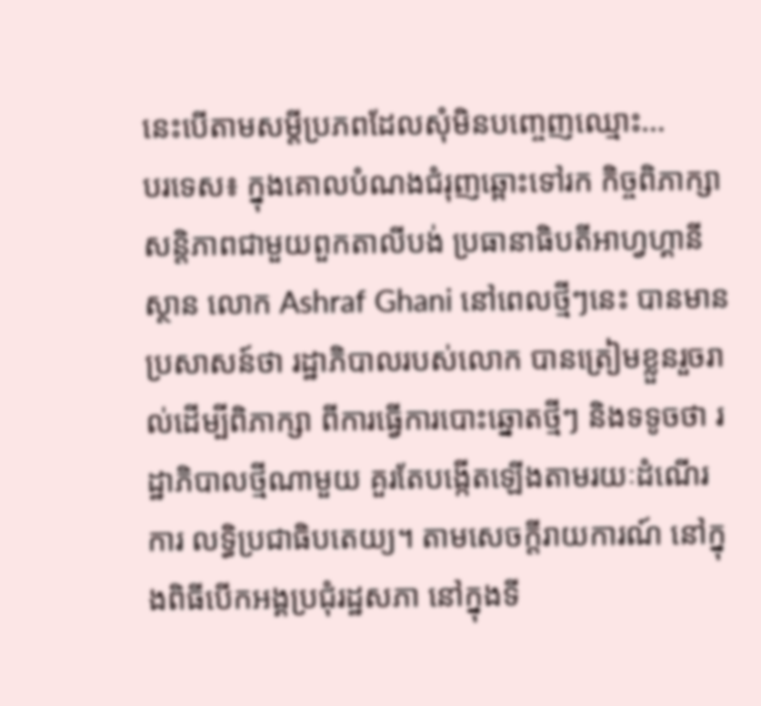នេះបើតាមសម្តីប្រភពដែលសុំមិនបញ្ចេញឈ្មោះ...
បរទេស៖ ក្នុងគោលបំណងជំរុញឆ្ពោះទៅរក កិច្ចពិភាក្សាសន្តិភាពជាមួយពួកតាលីបង់ ប្រធានាធិបតីអាហ្វហ្គានីស្ថាន លោក Ashraf Ghani នៅពេលថ្មីៗនេះ បានមានប្រសាសន៍ថា រដ្ឋាភិបាលរបស់លោក បានត្រៀមខ្លួនរួចរាល់ដើម្បីពិភាក្សា ពីការធ្វើការបោះឆ្នោតថ្មីៗ និងទទូចថា រដ្ឋាភិបាលថ្មីណាមួយ គួរតែបង្កើតឡើងតាមរយៈដំណើរការ លទ្ធិប្រជាធិបតេយ្យ។ តាមសេចក្តីរាយការណ៍ នៅក្នុងពិធីបើកអង្គប្រជុំរដ្ឋសភា នៅក្នុងទី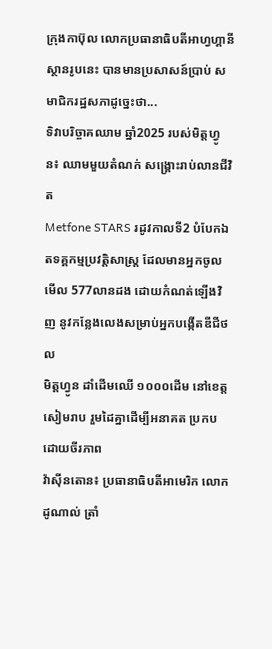ក្រុងកាប៊ុល លោកប្រធានាធិបតីអាហ្វហ្គានីស្ថានរូបនេះ បានមានប្រសាសន៍ប្រាប់ សមាជិករដ្ឋសភាដូច្នេះថា...
ទិវាបរិច្ចាគឈាម ឆ្នាំ2025 របស់មិត្តហ្វូន៖ ឈាមមួយតំណក់ សង្គ្រោះរាប់លានជីវិត
Metfone STARS រដូវកាលទី2 បំបែកឯតទគ្គកម្មប្រវត្តិសាស្ត្រ ដែលមានអ្នកចូលមើល 577លានដង ដោយកំណត់ឡើងវិញ នូវកន្លែងលេងសម្រាប់អ្នកបង្កើតឌីជីថល
មិត្តហ្វូន ដាំដើមឈើ ១០០០ដើម នៅខេត្តសៀមរាប រួមដៃគ្នាដើម្បីអនាគត ប្រកបដោយចីរភាព
វ៉ាស៊ីនតោន៖ ប្រធានាធិបតីអាមេរិក លោក ដូណាល់ ត្រាំ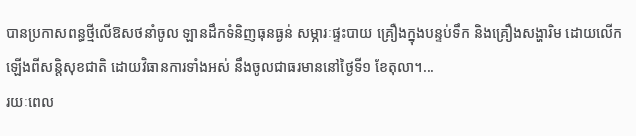បានប្រកាសពន្ធថ្មីលើឱសថនាំចូល ឡានដឹកទំនិញធុនធ្ងន់ សម្ភារៈផ្ទះបាយ គ្រឿងក្នុងបន្ទប់ទឹក និងគ្រឿងសង្ហារិម ដោយលើកឡើងពីសន្តិសុខជាតិ ដោយវិធានការទាំងអស់ នឹងចូលជាធរមាននៅថ្ងៃទី១ ខែតុលា។...
រយៈពេល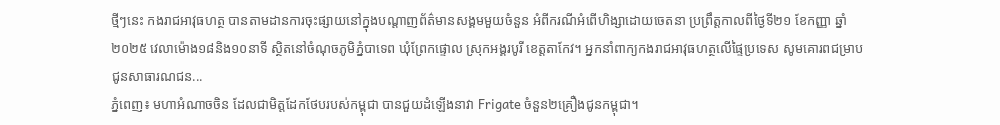ថ្មីៗនេះ កងរាជអាវុធហត្ថ បានតាមដានការចុះផ្សាយនៅក្នុងបណ្ដាញព័ត៌មានសង្គមមួយចំនួន អំពីករណីអំពើហិង្សាដោយចេតនា ប្រព្រឹត្តកាលពីថ្ងៃទី២១ ខែកញ្ញា ឆ្នាំ២០២៥ វេលាម៉ោង១៨និង១០នាទី ស្ថិតនៅចំណុចភូមិភ្នំបាទេព ឃុំព្រែកផ្ទោល ស្រុកអង្គរបូរី ខេត្តតាកែវ។ អ្នកនាំពាក្យកងរាជអាវុធហត្ថលើផ្ទៃប្រទេស សូមគោរពជម្រាបជូនសាធារណជន...
ភ្នំពេញ៖ មហាអំណាចចិន ដែលជាមិត្តដែកថែបរបស់កម្ពុជា បានជួយដំឡើងនាវា Frigate ចំនួន២គ្រឿងជូនកម្ពុជា។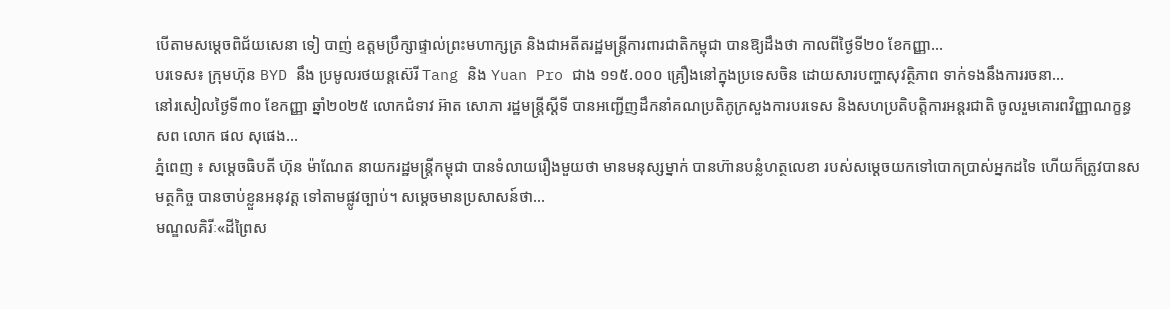បើតាមសម្ដេចពិជ័យសេនា ទៀ បាញ់ ឧត្តមប្រឹក្សាផ្ទាល់ព្រះមហាក្សត្រ និងជាអតីតរដ្ឋមន្រ្តីការពារជាតិកម្ពុជា បានឱ្យដឹងថា កាលពីថ្ងៃទី២០ ខែកញ្ញា...
បរទេស៖ ក្រុមហ៊ុន BYD នឹង ប្រមូលរថយន្តស៊េរី Tang និង Yuan Pro ជាង ១១៥.០០០ គ្រឿងនៅក្នុងប្រទេសចិន ដោយសារបញ្ហាសុវត្ថិភាព ទាក់ទងនឹងការរចនា...
នៅរសៀលថ្ងៃទី៣០ ខែកញ្ញា ឆ្នាំ២០២៥ លោកជំទាវ អ៊ាត សោភា រដ្ឋមន្ត្រីស្តីទី បានអញ្ជើញដឹកនាំគណប្រតិភូក្រសួងការបរទេស និងសហប្រតិបត្តិការអន្តរជាតិ ចូលរួមគោរពវិញ្ញាណក្ខន្ធ សព លោក ផល សុផេង...
ភ្នំពេញ ៖ សម្តេចធិបតី ហ៊ុន ម៉ាណែត នាយករដ្ឋមន្រ្តីកម្ពុជា បានទំលាយរឿងមួយថា មានមនុស្សម្នាក់ បានហ៊ានបន្លំហត្ថលេខា របស់សម្ដេចយកទៅបោកប្រាស់អ្នកដទៃ ហើយក៏ត្រូវបានសមត្ថកិច្ច បានចាប់ខ្លួនអនុវត្ត ទៅតាមផ្លូវច្បាប់។ សម្ដេចមានប្រសាសន៍ថា...
មណ្ឌលគិរីៈ«ដីព្រៃស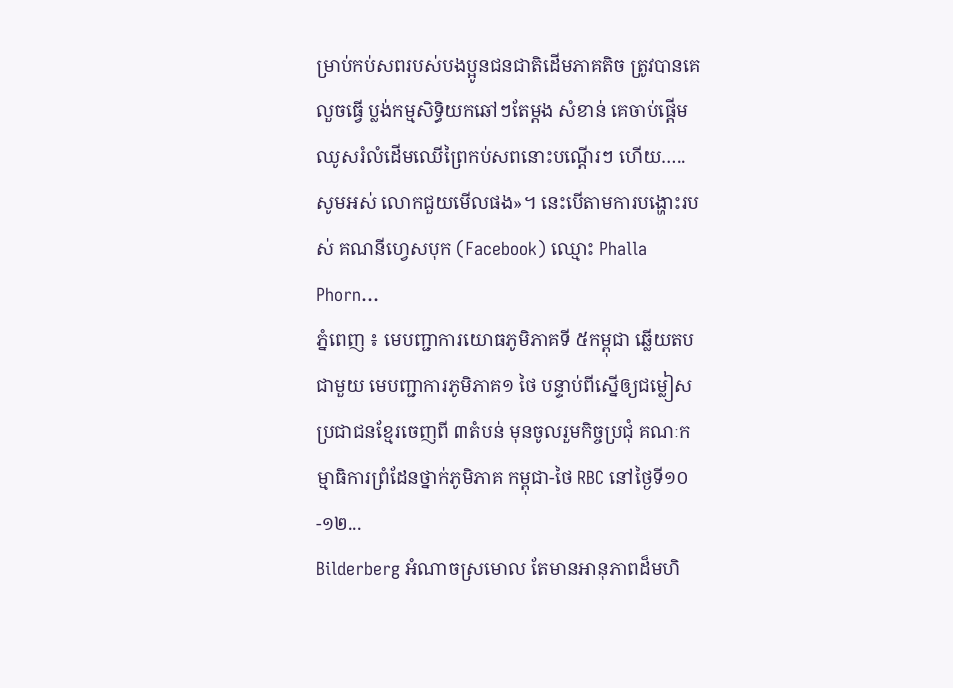ម្រាប់កប់សពរបស់បងប្អូនជនជាតិដើមភាគតិច ត្រូវបានគេលួចធ្វើ ប្លង់កម្មសិទ្ធិយកឆៅៗតែម្តង សំខាន់ គេចាប់ផ្ដើមឈូសរំលំដើមឈើព្រៃកប់សពនោះបណ្តើរៗ ហើយ….. សូមអស់ លោកជួយមើលផង»។ នេះបើតាមការបង្ហោះរបស់ គណនីហ្វេសបុក (Facebook) ឈ្មោះ Phalla Phorn...
ភ្នំពេញ ៖ មេបញ្ជាការយោធភូមិភាគទី ៥កម្ពុជា ឆ្លើយតបជាមួយ មេបញ្ជាការភូមិភាគ១ ថៃ បន្ទាប់ពីស្នើឲ្យជម្លៀសប្រជាជនខ្មែរចេញពី ៣តំបន់ មុនចូលរួមកិច្ចប្រជុំ គណៈកម្មាធិការព្រំដែនថ្នាក់ភូមិភាគ កម្ពុជា-ថៃ RBC នៅថ្ងៃទី១០-១២...
Bilderberg អំណាចស្រមោល តែមានអានុភាពដ៏មហិ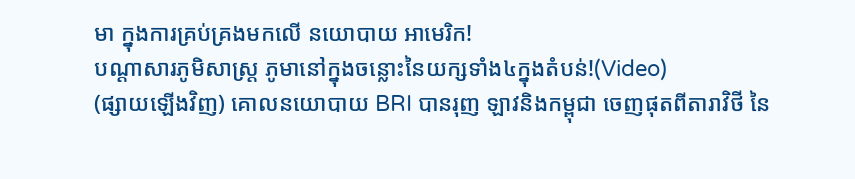មា ក្នុងការគ្រប់គ្រងមកលើ នយោបាយ អាមេរិក!
បណ្ដាសារភូមិសាស្រ្ត ភូមានៅក្នុងចន្លោះនៃយក្សទាំង៤ក្នុងតំបន់!(Video)
(ផ្សាយឡើងវិញ) គោលនយោបាយ BRI បានរុញ ឡាវនិងកម្ពុជា ចេញផុតពីតារាវិថី នៃ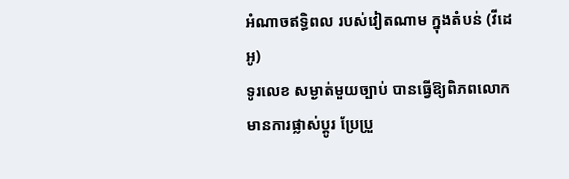អំណាចឥទ្ធិពល របស់វៀតណាម ក្នុងតំបន់ (វីដេអូ)
ទូរលេខ សម្ងាត់មួយច្បាប់ បានធ្វើឱ្យពិភពលោក មានការផ្លាស់ប្ដូរ ប្រែប្រួ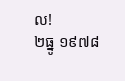ល!
២ធ្នូ ១៩៧៨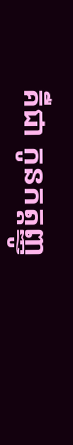គឺជា កូនកត្តញ្ញូ